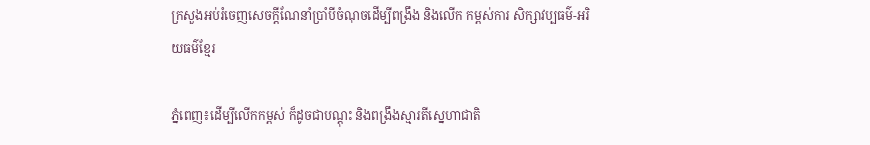ក្រសួងអប់រំចេញសេចក្ដីណែនាំប្រាំបីចំណុចដើម្បីពង្រឹង និងលើក កម្ពស់ការ សិក្សាវប្បធម៌-អរិយធម៌ខ្មែរ

ភ្នំពេញ៖ដើម្បីលើកកម្ពស់ ក៏ដូចជាបណ្តុះ និងពង្រឹងស្មារតីស្នេហាជាតិ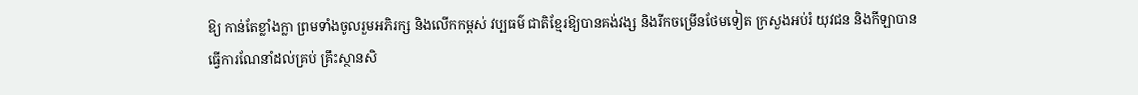ឱ្យ កាន់តែខ្លាំងក្លា ព្រមទាំងចូលរួមអភិរក្ស និងលើកកម្ពស់ វប្បធម៌ ជាតិខ្មែរឱ្យបានគង់វង្ស និងរីកចម្រើនថែមទៀត ក្រសួងអប់រំ យុវជន និងកីឡាបានធ្វើការណែនាំដល់គ្រប់ គ្រឹះស្ថានសិ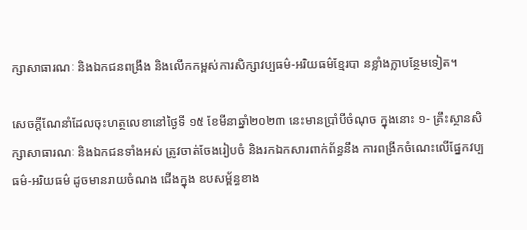ក្សាសាធារណៈ និងឯកជនពង្រឹង និងលើកកម្ពស់ការសិក្សាវប្បធម៌-អរិយធម៌ខ្មែរបា នខ្លាំងក្លាបន្ថែមទៀត។

សេចក្តីណែនាំដែលចុះហត្ថលេខានៅថ្ងៃទី ១៥ ខែមីនាឆ្នាំ២០២៣ នេះមានប្រាំបីចំណុច ក្នុងនោះ ១- គ្រឹះស្ថានសិក្សាសាធារណៈ និងឯកជនទាំងអស់ ត្រូវចាត់ចែងរៀបចំ និងរកឯកសារពាក់ព័ន្ធនឹង ការពង្រីកចំណេះលើផ្នែកវប្បធម៌-អរិយធម៌ ដូចមានរាយចំណង ជើងក្នុង ឧបសម្ព័ន្ធខាង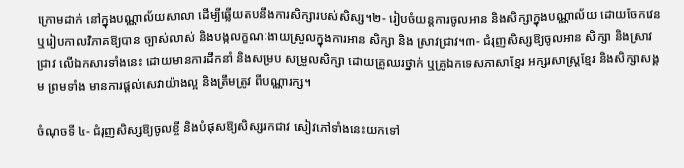ក្រោមដាក់ នៅក្នុងបណ្ណាល័យសាលា ដើម្បីឆ្លើយតបនឹងការសិក្សារបស់សិស្ស។២- រៀបចំយន្តការចូលអាន និងសិក្សាក្នុងបណ្ណាល័យ ដោយចែកវេន ឬរៀបកាលវិភាគឱ្យបាន ច្បាស់លាស់ និងបង្កលក្ខណៈងាយស្រួលក្នុងការអាន សិក្សា និង ស្រាវជ្រាវ។៣- ជំរុញសិស្សឱ្យចូលអាន សិក្សា និងស្រាវជ្រាវ លើឯកសារទាំងនេះ ដោយមានការដឹកនាំ និងសម្រប សម្រួលសិក្សា ដោយគ្រូឈរថ្នាក់ ឬគ្រូឯកទេសភាសាខ្មែរ អក្សរសាស្ត្រខ្មែរ និងសិក្សាសង្គម ព្រមទាំង មានការផ្តល់សេវាយ៉ាងល្អ និងត្រឹមត្រូវ ពីបណ្ណារក្ស។

ចំណុចទី ៤- ជំរុញសិស្សឱ្យចូលខ្ចី និងបំផុសឱ្យសិស្សរកជាវ សៀវភៅទាំងនេះយកទៅ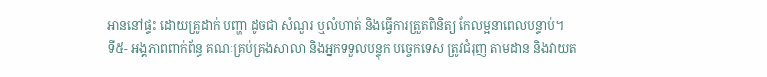អាននៅផ្ទះ ដោយគ្រូដាក់ បញ្ហា ដូចជា សំណួរ ឬលំហាត់ និងធ្វើការត្រួតពិនិត្យ កែលម្អនាពេលបន្ទាប់។
ទី៥- អង្គភាពពាក់ព័ន្ធ គណៈគ្រប់គ្រងសាលា និងអ្នកទទួលបន្ទុក បច្ចេកទេស ត្រូវជំរុញ តាមដាន និងវាយត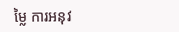ម្លៃ ការអនុវ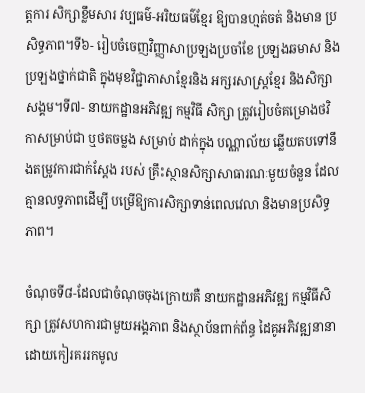ត្តការ សិក្សាខ្លឹមសារ វប្បធម៌-អរិយធម៌ខ្មែរ ឱ្យបានហ្មត់ចត់ និងមាន ប្រសិទ្ធភាព។ទី៦- រៀបចំចេញវិញ្ញាសាប្រឡងប្រចាំខែ ប្រឡងឆមាស និងប្រឡងថ្នាក់ជាតិ ក្នុងមុខវិជ្ជាភាសាខ្មែរនិង អក្សរសាស្ត្រខ្មែរ និងសិក្សាសង្គម។ទី៧- នាយកដ្ឋានអភិវឌ្ឍ កម្មវិធី សិក្សា ត្រូវរៀបចំគម្រោងថវិកាសម្រាប់ជា ឬថតចម្លង សម្រាប់ ដាក់ក្នុង បណ្ណាល័យ ឆ្លើយតបទៅនឹងតម្រូវការជាក់ស្ដែង របស់ គ្រឹះស្ថានសិក្សាសាធារណៈមួយចំនួន ដែល គ្មានលទ្ធភាពដើម្បី បម្រើឱ្យការសិក្សាទាន់ពេលវេលា និងមានប្រសិទ្ធភាព។

ចំណុចទី៨-ដែលជាចំណុចចុងក្រោយគឺ នាយកដ្ឋានអភិវឌ្ឍ កម្មវិធីសិក្សា ត្រូវសហការជាមួយអង្គភាព និងស្ថាប័នពាក់ព័ន្ធ ដៃគូអភិវឌ្ឍនានា ដោយកៀរគររកមូល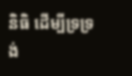និធិ ដើម្បីទ្រទ្រង់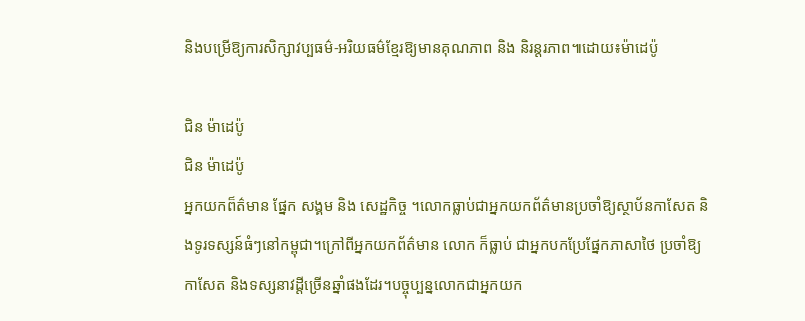និងបម្រើឱ្យការសិក្សាវប្បធម៌-អរិយធម៌ខ្មែរឱ្យមានគុណភាព និង និរន្តរភាព៕ដោយ៖ម៉ាដេប៉ូ

ជិន ម៉ាដេប៉ូ
ជិន ម៉ាដេប៉ូ
អ្នកយកព៏ត៌មាន ផ្នែក សង្គម និង សេដ្ឋកិច្ច ។លោកធ្លាប់ជាអ្នកយកព័ត៌មានប្រចាំឱ្យស្ថាប័នកាសែត និងទូរទស្សន៍ធំៗនៅកម្ពុជា។ក្រៅពីអ្នកយកព័ត៌មាន លោក ក៏ធ្លាប់ ជាអ្នកបកប្រែផ្នែកភាសាថៃ ប្រចាំឱ្យ កាសែត និងទស្សនាវដ្តីច្រើនឆ្នាំផងដែរ។បច្ចុប្បន្នលោកជាអ្នកយក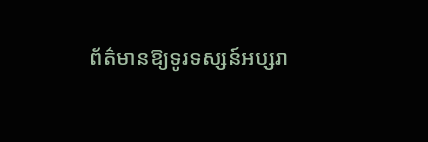ព័ត៌មានឱ្យទូរទស្សន៍អប្សរា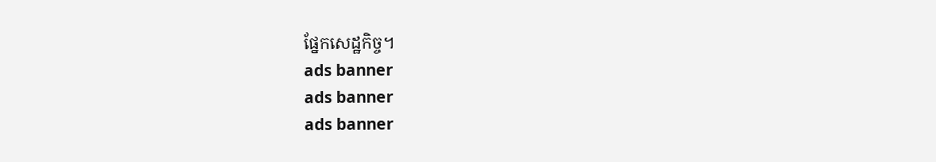ផ្នែកសេដ្ឋកិច្ច។
ads banner
ads banner
ads banner